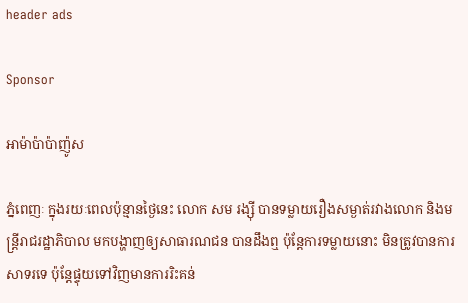header ads

Sponsor

អាម៉ាប៉ាប៉ាញ៉ូស

ភ្នំពេញៈ ក្នុងរយៈពេលប៉ុន្មានថ្ងៃនេះ លោក សម រង្ស៊ី បានទម្លាយរឿងសម្ងាត់រវាងលោក និងមន្ដ្រីរាជរដ្ឋាភិបាល មកបង្ហាញឲ្យសាធារណជន បានដឹងឮ ប៉ុន្តែការទម្លាយនោះ មិនត្រូវបានការសាទរទេ ប៉ុន្តែផ្ទុយទៅវិញមានការរិះគន់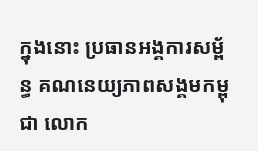ក្នុងនោះ ប្រធានអង្គការសម្ព័ន្ធ គណនេយ្យភាពសង្គមកម្ពុជា លោក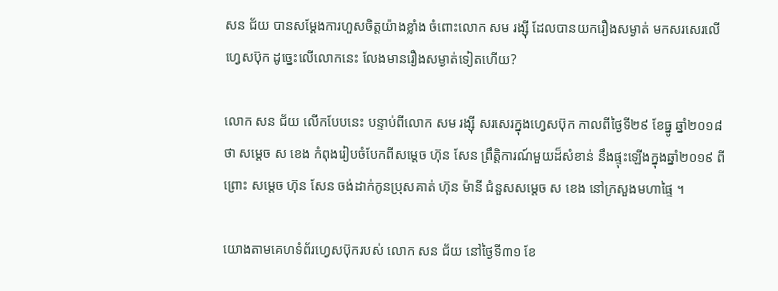សន ជ័យ បានសម្ដែងការហួសចិត្តយ៉ាងខ្លាំង ចំពោះលោក សម រង្ស៊ី ដែលបានយករឿងសម្ងាត់ មកសរសេរលើហ្វេសប៊ុក ដូច្នេះលើលោកនេះ លែងមានរឿងសម្ងាត់ទៀតហើយ?

លោក សន ជ័យ លើកបែបនេះ បន្ទាប់ពីលោក សម រង្ស៊ី សរសេរក្នុងហ្វេសប៊ុក កាលពីថ្ងៃទី២៩ ខែធ្នូ ឆ្នាំ២០១៨ ថា សម្តេច ស ខេង កំពុងរៀបចំបែកពីសម្តេច ហ៊ុន សែន ព្រឹត្តិការណ៍មួយដ៏សំខាន់ នឹងផ្ទុះឡើងក្នុងឆ្នាំ២០១៩ ពីព្រោះ សម្តេច ហ៊ុន សែន ចង់ដាក់កូនប្រុសគាត់ ហ៊ុន ម៉ានី ជំនួសសម្តេច ស ខេង នៅក្រសួងមហាផ្ទៃ ។

យោងតាមគេហទំព័រហ្វេសប៊ុករបស់ លោក សន ជ័យ នៅថ្ងៃទី៣១ ខែ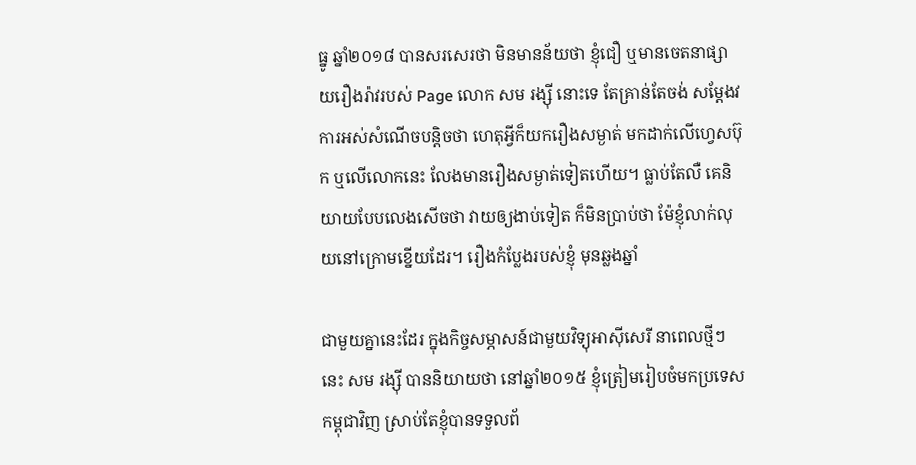ធ្នូ ឆ្នាំ២០១៨ បានសរសេរថា មិនមានន័យថា ខ្ញុំជឿ ឬមានចេតនាផ្សាយរឿងរ៉ាវរបស់ Page លោក សម រង្ស៊ី នោះទេ តែគ្រាន់តែចង់ សម្តែងវការអស់សំណើចបន្តិចថា ហេតុអ្វីក៏យករឿងសម្ងាត់ មកដាក់លើហ្វេសប៊ុក ឬលើលោកនេះ លែងមានរឿងសម្ងាត់ទៀតហើយ។ ធ្លាប់តែលឺ គេនិយាយបែបលេងសើចថា វាយឲ្យងាប់ទៀត ក៏មិនប្រាប់ថា ម៉ែខ្ញុំលាក់លុយនៅក្រោមខ្នើយដែរ។ រឿងកំប្លែងរបស់ខ្ញុំ មុនឆ្លងឆ្នាំ

ជាមួយគ្នានេះដែរ ក្នុងកិច្ចសម្ភាសន៍ជាមួយវិទ្យុអាស៊ីសេរី នាពេលថ្មីៗនេះ សម រង្ស៊ី បាននិយាយថា នៅឆ្នាំ២០១៥ ខ្ញុំត្រៀមរៀបចំមកប្រទេសកម្ពុជាវិញ ស្រាប់តែខ្ញុំបានទទួលព័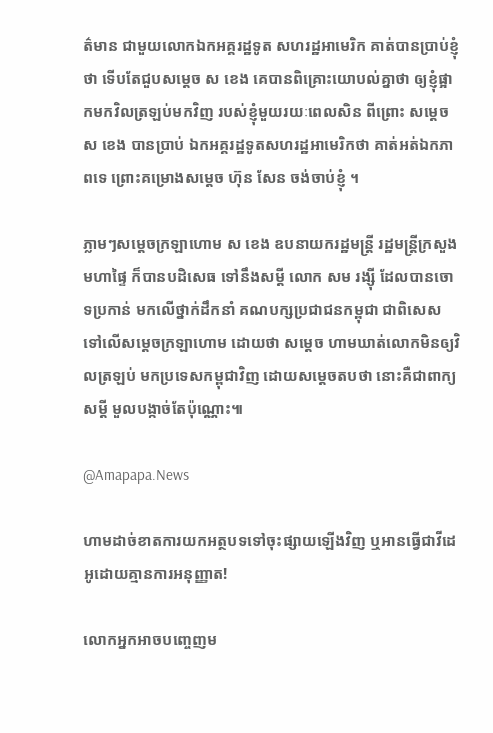ត៌មាន ជាមួយលោកឯកអគ្គរដ្ឋទូត សហរដ្ឋអាមេរិក គាត់បានប្រាប់ខ្ញុំថា ទើបតែជួបសម្តេច ស ខេង គេបានពិគ្រោះយោបល់គ្នាថា ឲ្យខ្ញុំផ្អាកមកវិលត្រឡប់មកវិញ របស់ខ្ញុំមួយរយៈពេលសិន ពីព្រោះ សម្តេច ស ខេង បានប្រាប់ ឯកអគ្គរដ្ឋទូតសហរដ្ឋអាមេរិកថា គាត់អត់ឯកភាពទេ ព្រោះគម្រោងសម្តេច ហ៊ុន សែន ចង់ចាប់ខ្ញុំ ។

ភ្លាមៗសម្ដេចក្រឡាហោម ស ខេង ឧបនាយករដ្ឋមន្ដ្រី រដ្ឋមន្ដ្រីក្រសួងមហាផ្ទៃ ក៏បានបដិសេធ ទៅនឹងសម្ដី លោក សម រង្ស៊ី ដែលបានចោទប្រកាន់ មកលើថ្នាក់ដឹកនាំ គណបក្សប្រជាជនកម្ពុជា ជាពិសេស ទៅលើសម្ដេចក្រឡាហោម ដោយថា សម្ដេច ហាមឃាត់លោកមិនឲ្យវិលត្រឡប់ មកប្រទេសកម្ពុជាវិញ ដោយសម្តេចតបថា នោះគឺជាពាក្យសម្តី មួលបង្កាច់តែប៉ុណ្ណោះ៕

@Amapapa.News

ហាមដាច់ខាតការយកអត្ថបទទៅចុះផ្សាយឡើងវិញ ឬអានធ្វើជាវីដេអូដោយគ្មានការអនុញ្ញាត!

លោកអ្នកអាចបញ្ចេញម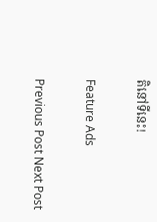តិនៅទីនេះ!

Feature Ads

Previous Post Next Post